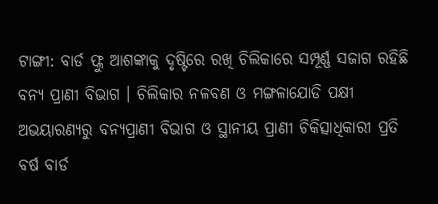ଟାଙ୍ଗୀ: ବାର୍ଡ ଫ୍ଲୁ ଆଶଙ୍କାକୁ ଦୃଷ୍ଟିରେ ରଖି ଚିଲିକାରେ ସମ୍ପୂର୍ଣ୍ଣ ସଜାଗ ରହିଛି ବନ୍ୟ ପ୍ରାଣୀ ବିଭାଗ । ଚିଲିକାର ନଳବଣ ଓ ମଙ୍ଗଳାଯୋଡି ପକ୍ଷୀ ଅଭୟାରଣ୍ୟରୁ ବନ୍ୟପ୍ରାଣୀ ବିଭାଗ ଓ ସ୍ଥାନୀୟ ପ୍ରାଣୀ ଚିକିତ୍ସାଧିକାରୀ ପ୍ରତି ବର୍ଷ ବାର୍ଡ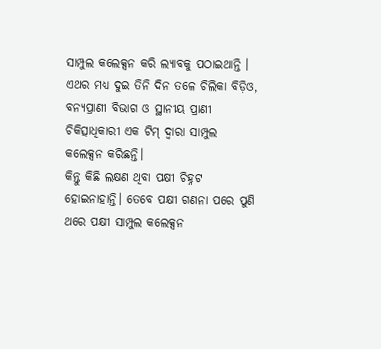ସାମ୍ପୁଲ କଲେକ୍ସନ କରି ଲ୍ଯାବକୁ ପଠାଇଥାନ୍ତି । ଏଥର ମଧ୍ୟ ଦୁଇ ତିନି ଦିନ ତଳେ ଚିଲିକା ବିଡ଼ିଓ, ବନ୍ୟପ୍ରାଣୀ ବିଭାଗ ଓ ସ୍ଥାନୀୟ ପ୍ରାଣୀ ଚିକିତ୍ସାଧିକାରୀ ଏକ ଟିମ୍ ଦ୍ଵାରା ସାମ୍ପୁଲ କଲେକ୍ସନ କରିଛନ୍ତି।
କିନ୍ତୁ କିଛି ଲକ୍ଷଣ ଥିବା ପକ୍ଷୀ ଚିହ୍ନଟ ହୋଇନାହାନ୍ତି। ତେବେ ପକ୍ଷୀ ଗଣନା ପରେ ପୁଣି ଥରେ ପକ୍ଷୀ ସାମ୍ପୁଲ କଲେକ୍ସନ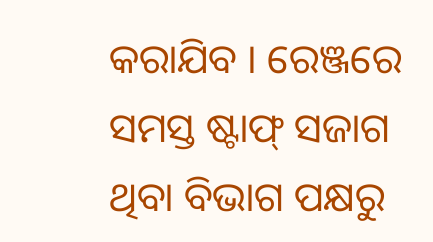କରାଯିବ । ରେଞ୍ଜରେ ସମସ୍ତ ଷ୍ଟାଫ୍ ସଜାଗ ଥିବା ବିଭାଗ ପକ୍ଷରୁ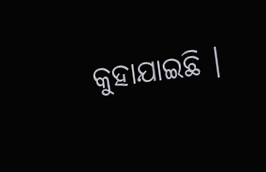କୁହାଯାଇଛି ।